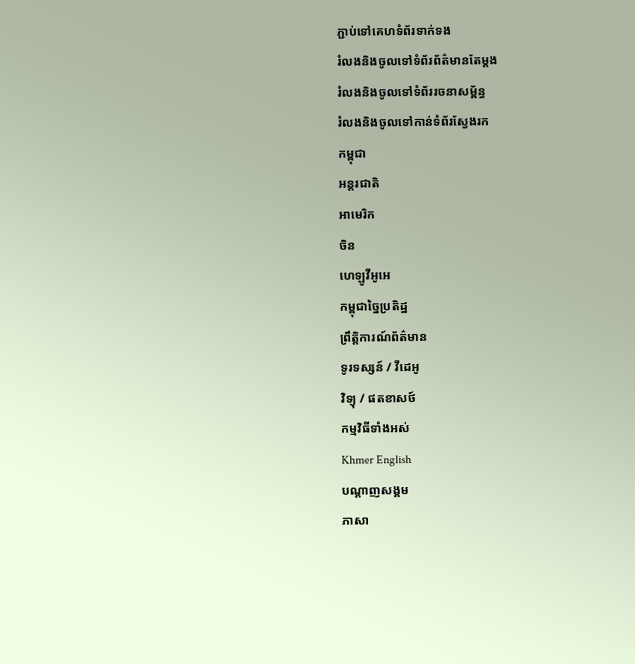ភ្ជាប់ទៅគេហទំព័រទាក់ទង
រំលងនិងចូលទៅទំព័រព័ត៌មានតែម្តង
រំលងនិងចូលទៅទំព័ររចនាសម្ព័ន្ធ
រំលងនិងចូលទៅកាន់ទំព័រស្វែងរក
កម្ពុជា
អន្តរជាតិ
អាមេរិក
ចិន
ហេឡូវីអូអេ
កម្ពុជាច្នៃប្រតិដ្ឋ
ព្រឹត្តិការណ៍ព័ត៌មាន
ទូរទស្សន៍ / វីដេអូ
វិទ្យុ / ផតខាសថ៍
កម្មវិធីទាំងអស់
Khmer English
បណ្តាញសង្គម
ភាសា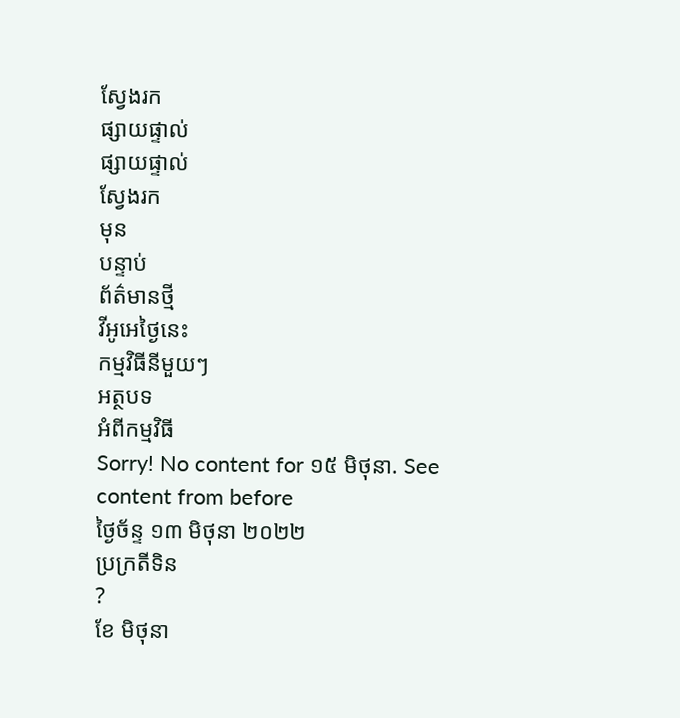ស្វែងរក
ផ្សាយផ្ទាល់
ផ្សាយផ្ទាល់
ស្វែងរក
មុន
បន្ទាប់
ព័ត៌មានថ្មី
វីអូអេថ្ងៃនេះ
កម្មវិធីនីមួយៗ
អត្ថបទ
អំពីកម្មវិធី
Sorry! No content for ១៥ មិថុនា. See content from before
ថ្ងៃច័ន្ទ ១៣ មិថុនា ២០២២
ប្រក្រតីទិន
?
ខែ មិថុនា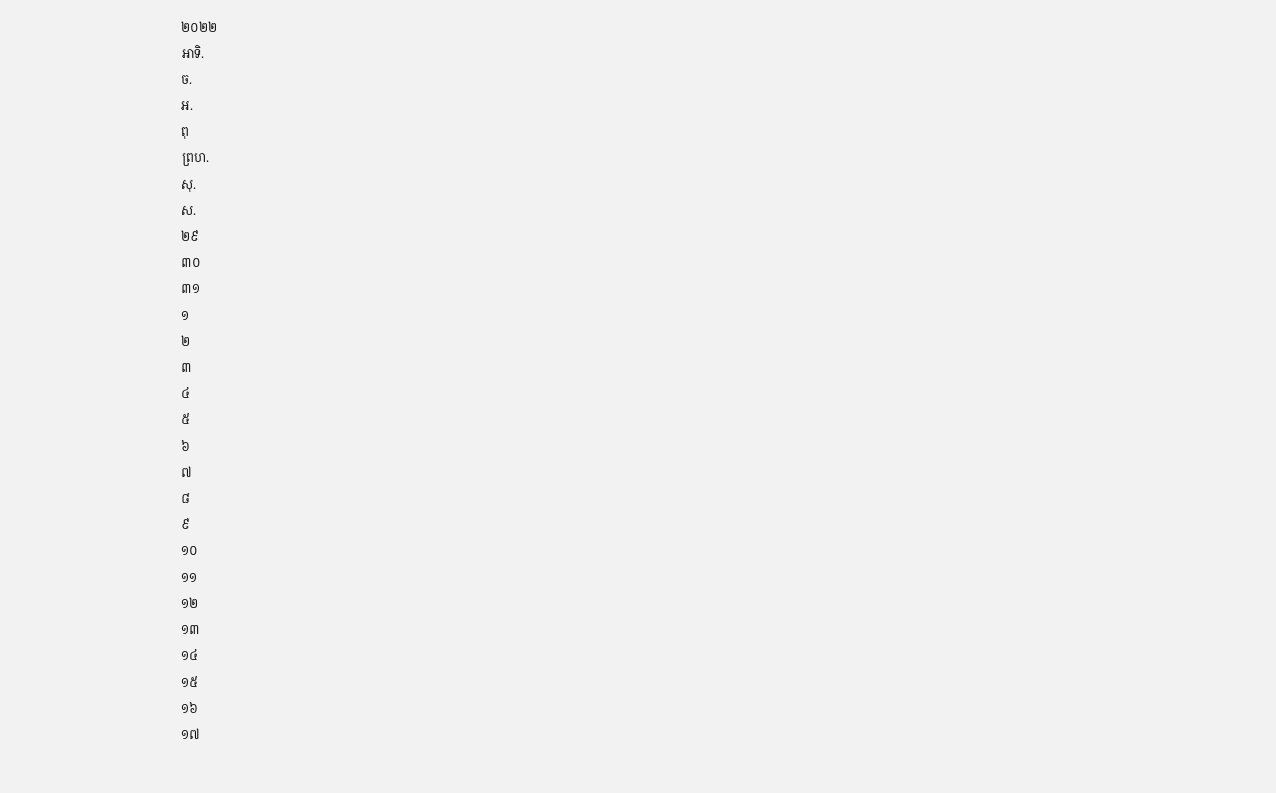២០២២
អាទិ.
ច.
អ.
ពុ
ព្រហ.
សុ.
ស.
២៩
៣០
៣១
១
២
៣
៤
៥
៦
៧
៨
៩
១០
១១
១២
១៣
១៤
១៥
១៦
១៧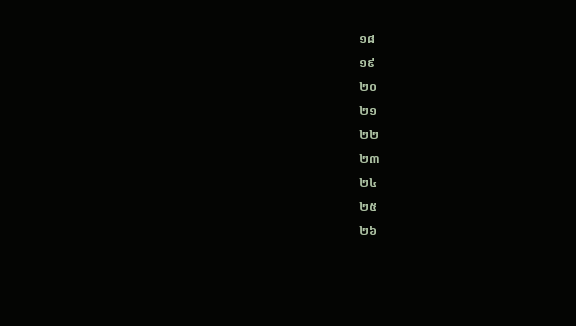១៨
១៩
២០
២១
២២
២៣
២៤
២៥
២៦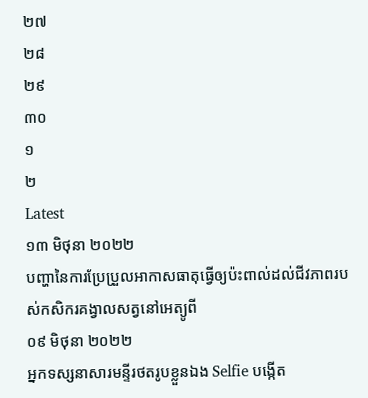២៧
២៨
២៩
៣០
១
២
Latest
១៣ មិថុនា ២០២២
បញ្ហានៃការប្រែប្រួលអាកាសធាតុធ្វើឲ្យប៉ះពាល់ដល់ជីវភាពរបស់កសិករគង្វាលសត្វនៅអេត្យូពី
០៩ មិថុនា ២០២២
អ្នកទស្សនាសារមន្ទីរថតរូបខ្លួនឯង Selfie បង្កើត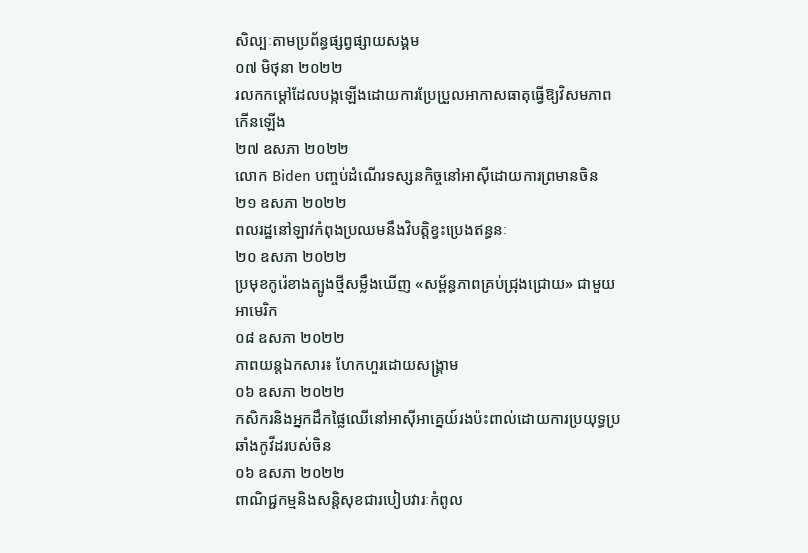សិល្បៈតាមប្រព័ន្ធផ្សព្វផ្សាយសង្គម
០៧ មិថុនា ២០២២
រលកកម្តៅដែលបង្កឡើងដោយការប្រែប្រួលអាកាសធាតុធ្វើឱ្យវិសមភាពកើនឡើង
២៧ ឧសភា ២០២២
លោក Biden បញ្ចប់ដំណើរទស្សនកិច្ចនៅអាស៊ីដោយការព្រមានចិន
២១ ឧសភា ២០២២
ពលរដ្ឋនៅឡាវកំពុងប្រឈមនឹងវិបត្តិខ្វះប្រេងឥន្ធនៈ
២០ ឧសភា ២០២២
ប្រមុខកូរ៉េខាងត្បូងថ្មីសម្លឹងឃើញ «សម្ព័ន្ធភាពគ្រប់ជ្រុងជ្រោយ» ជាមួយអាមេរិក
០៨ ឧសភា ២០២២
ភាពយន្តឯកសារ៖ ហែកហួរដោយសង្គ្រាម
០៦ ឧសភា ២០២២
កសិករនិងអ្នកដឹកផ្លៃឈើនៅអាស៊ីអាគ្នេយ៍រងប៉ះពាល់ដោយការប្រយុទ្ធប្រឆាំងកូវីដរបស់ចិន
០៦ ឧសភា ២០២២
ពាណិជ្ជកម្មនិងសន្តិសុខជារបៀបវារៈកំពូល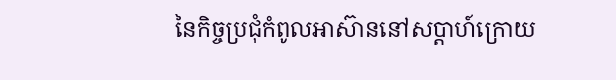នៃកិច្ចប្រជុំកំពូលអាស៊ាននៅសប្តាហ៍ក្រោយ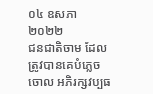០៤ ឧសភា ២០២២
ជនជាតិចាម ដែលត្រូវបានគេបំភ្លេចចោល អភិរក្សវប្បធ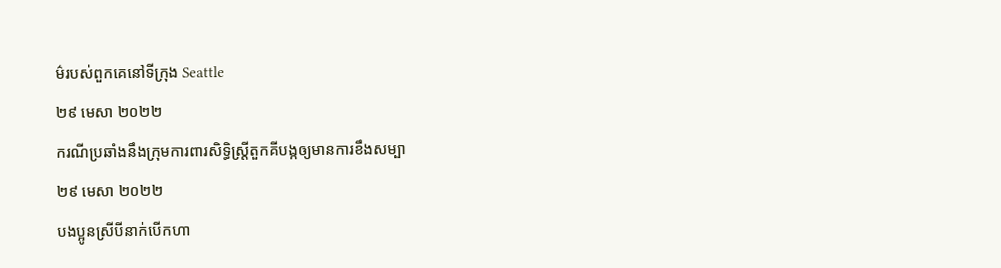ម៌របស់ពួកគេនៅទីក្រុង Seattle
២៩ មេសា ២០២២
ករណីប្រឆាំងនឹងក្រុមការពារសិទ្ធិស្រ្តីតួកគីបង្កឲ្យមានការខឹងសម្បា
២៩ មេសា ២០២២
បងប្អូនស្រីបីនាក់បើកហា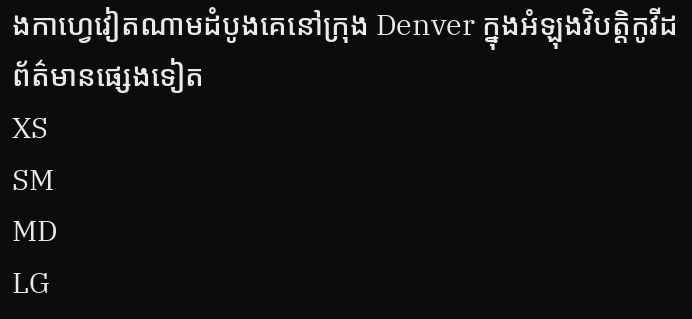ងកាហ្វេវៀតណាមដំបូងគេនៅក្រុង Denver ក្នុងអំឡុងវិបត្តិកូវីដ
ព័ត៌មានផ្សេងទៀត
XS
SM
MD
LG